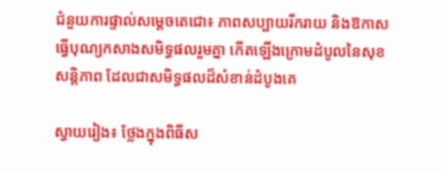ជំនួយការផ្ទាល់សម្តេចតេជោ៖ ភាពសប្បាយរីករាយ និងឱកាសធ្វើបុណ្យកសាងសមិទ្ធផលរួមគ្នា កើតឡើងក្រោមដំបូលនៃសុខសន្តិភាព ដែលជាសមិទ្ធផលដ៏សំខាន់ដំបូងគេ

ស្វាយរៀង៖ ថ្លែងក្នុងពិធីស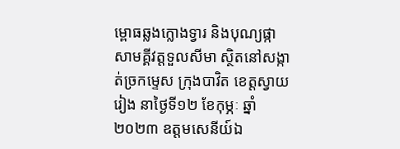ម្ពោធឆ្លងក្លោងទ្វារ និងបុណ្យផ្កាសាមគ្គីវត្តទួលសីមា ស្ថិតនៅសង្កាត់ច្រកម្ទេស ក្រុងបាវិត ខេត្តស្វាយរៀង នាថ្ងៃទី១២ ខែកុម្ភៈ ឆ្នាំ២០២៣ ឧត្តមសេនីយ៍ឯ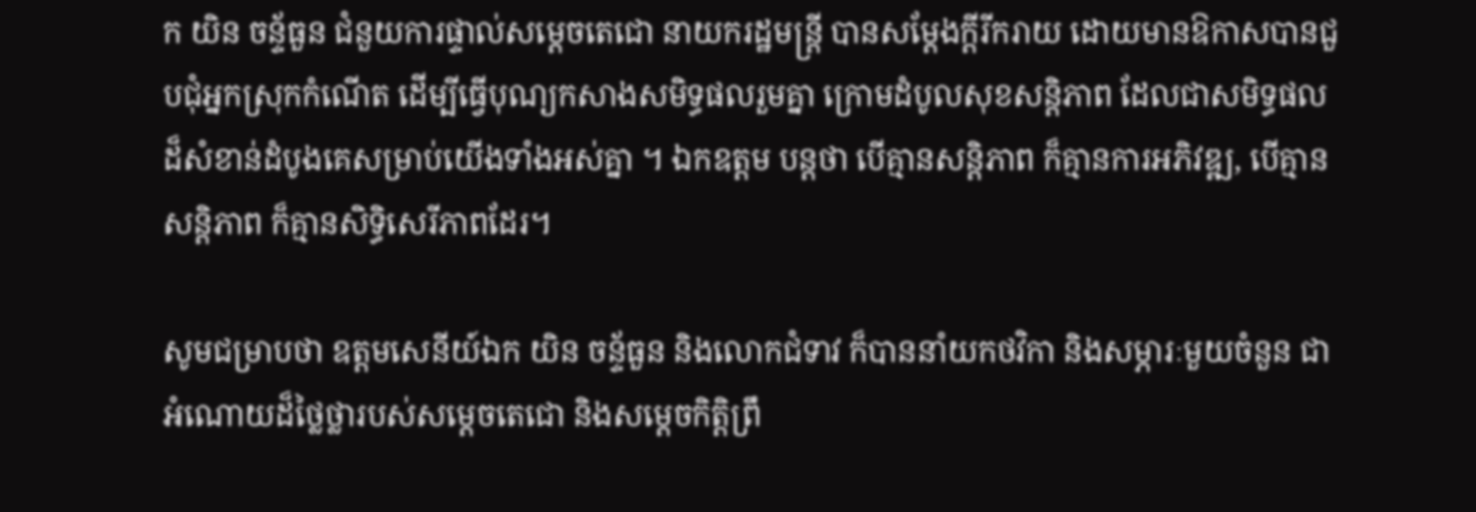ក យិន ចន្ទ័ធួន ជំនួយការផ្ទាល់សម្តេចតេជោ នាយករដ្ឋមន្រ្តី បានសម្តែងក្តីរីករាយ ដោយមានឱកាសបានជួបជុំអ្នកស្រុកកំណើត ដើម្បីធ្វើបុណ្យកសាងសមិទ្ធផលរួមគ្នា ក្រោមដំបូលសុខសន្តិភាព ដែលជាសមិទ្ធផលដ៏សំខាន់ដំបូងគេសម្រាប់យើងទាំងអស់គ្នា ។ ឯកឧត្តម បន្តថា បើគ្មានសន្តិភាព ក៏គ្មានការអភិវឌ្ឍ, បើគ្មានសន្តិភាព ក៏គ្មានសិទ្ធិសេរីភាពដែរ។

សូមជម្រាបថា ឧត្តមសេនីយ៍ឯក យិន ចន្ទ័ធួន និងលោកជំទាវ ក៏បាននាំយកថវិកា និងសម្ភារៈមួយចំនួន ជាអំណោយដ៏ថ្លៃថ្លារបស់សម្តេចតេជោ និងសម្តេចកិត្តិព្រឹ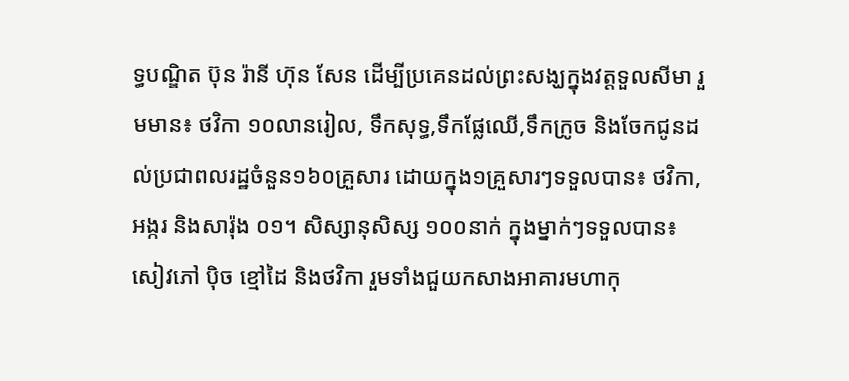ទ្ធបណ្ឌិត ប៊ុន រ៉ានី ហ៊ុន សែន ដើម្បីប្រគេនដល់ព្រះសង្ឃក្នុងវត្តទួលសីមា រួមមាន៖ ថវិកា ១០លានរៀល, ទឹកសុទ្ធ,ទឹកផ្លែឈើ,ទឹកក្រូច និងចែកជូនដល់ប្រជាពលរដ្ឋចំនួន១៦០គ្រួសារ ដោយក្នុង១គ្រួសារៗទទួលបាន៖ ថវិកា, អង្ករ និងសារ៉ុង ០១។ សិស្សានុសិស្ស ១០០នាក់ ក្នុងម្នាក់ៗទទួលបាន៖ សៀវភៅ ប៉ិច ខ្មៅដៃ និងថវិកា រួមទាំងជួយកសាងអាគារមហាកុ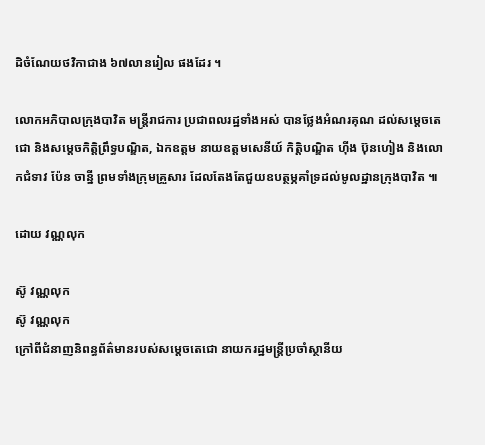ដិចំណែយថវិកាជាង ៦៧លានរៀល ផងដែរ ។

លោកអភិបាលក្រុងបាវិត មន្រ្តីរាជការ ប្រជាពលរដ្ឋទាំងអស់ បានថ្លែងអំណរគុណ ដល់សម្តេចតេជោ និងសម្តេចកិត្តិព្រឹទ្ធបណ្ឌិត, ឯកឧត្តម នាយឧត្តមសេនីយ៍ កិត្តិបណ្ឌិត ហ៊ីង ប៊ុនហៀង និងលោកជំទាវ ប៉ែន ចាន្នី ព្រមទាំងក្រុមគ្រួសារ ដែលតែងតែជួយឧបត្ថម្ភគាំទ្រដល់មូលដ្ឋានក្រុងបាវិត ៕

ដោយ វណ្ណលុក

ស៊ូ វណ្ណលុក
ស៊ូ វណ្ណលុក
ក្រៅពីជំនាញនិពន្ធព័ត៌មានរបស់សម្ដេចតេជោ នាយករដ្ឋមន្ត្រីប្រចាំស្ថានីយ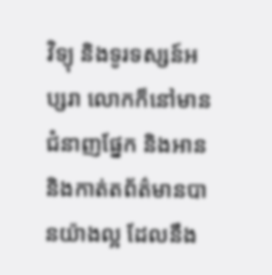វិទ្យុ និងទូរទស្សន៍អប្សរា លោកក៏នៅមានជំនាញផ្នែក និងអាន និងកាត់តព័ត៌មានបានយ៉ាងល្អ ដែលនឹង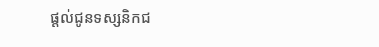ផ្ដល់ជូនទស្សនិកជ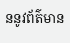ននូវព័ត៌មាន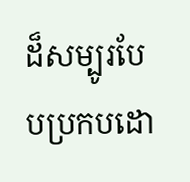ដ៏សម្បូរបែបប្រកបដោ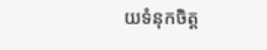យទំនុកចិត្ត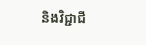និងវិជ្ជាជី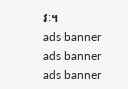វៈ។
ads banner
ads banner
ads banner